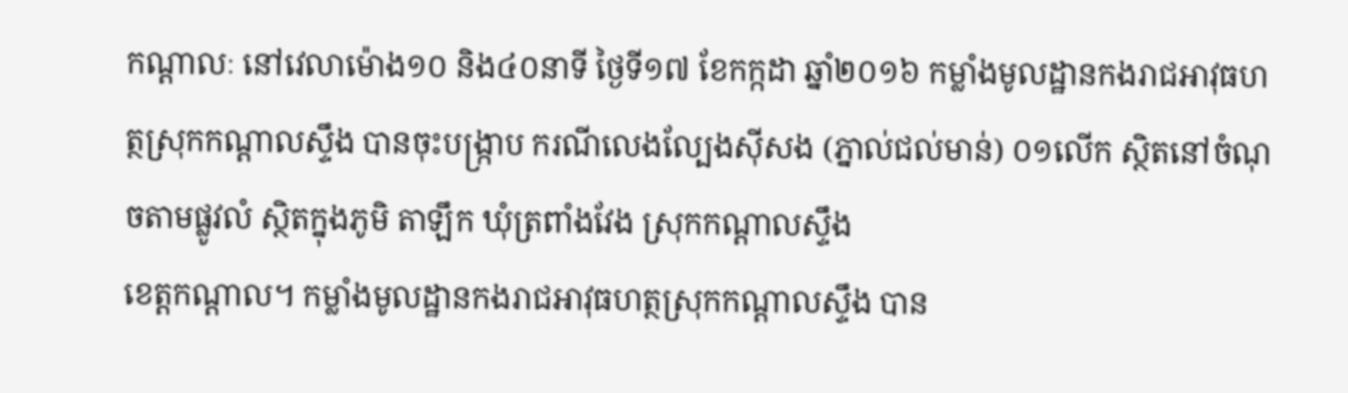កណ្តាលៈ នៅវេលាម៉ោង១០ និង៤០នាទី ថ្ងៃទី១៧ ខែកក្កដា ឆ្នាំ២០១៦ កម្លាំងមូលដ្ឋានកងរាជអាវុធហត្ថស្រុកកណ្តាលស្ទឹង បានចុះបង្ក្រាប ករណីលេងល្បែងស៊ីសង (ភ្នាល់ជល់មាន់) ០១លើក ស្ថិតនៅចំណុចតាមផ្លូវលំ ស្ថិតក្នុងភូមិ តាឡឹក ឃុំត្រពាំងវែង ស្រុកកណ្តាលស្ទឹង
ខេត្តកណ្តាល។ កម្លាំងមូលដ្ឋានកងរាជអាវុធហត្ថស្រុកកណ្តាលស្ទឹង បាន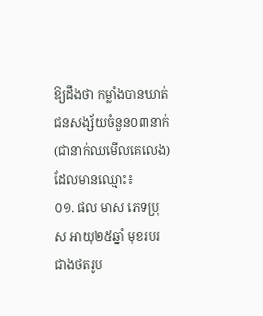ឱ្យដឹងថា កម្លាំងបានឃាត់ជនសង្ស័យចំនួន០៣នាក់ (ជានាក់ឈមើលគេលេង) ដែលមានឈ្មោះ៖
០១. ផល មាស ភេទប្រុស អាយុ២៥ឆ្នាំ មុខរបរជាងថតរូប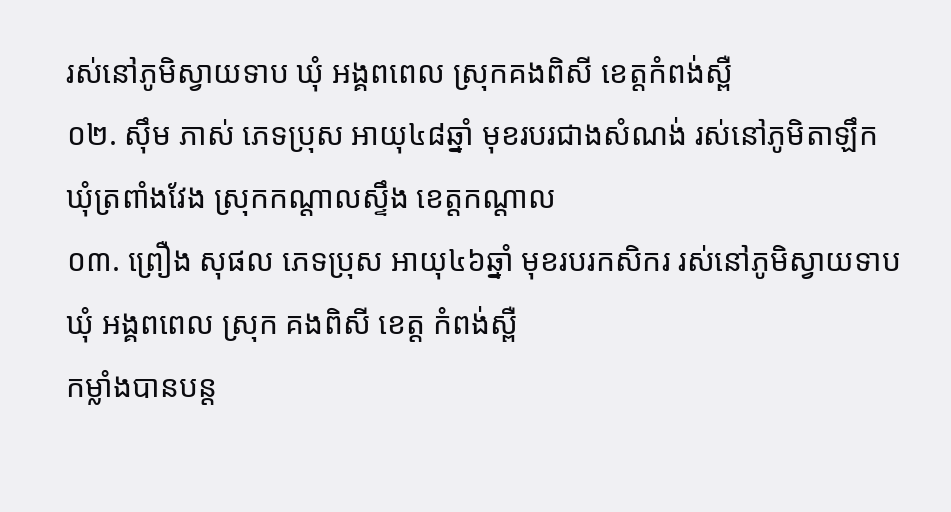រស់នៅភូមិស្វាយទាប ឃុំ អង្គពពេល ស្រុកគងពិសី ខេត្តកំពង់ស្ពឺ
០២. ស៊ឹម ភាស់ ភេទប្រុស អាយុ៤៨ឆ្នាំ មុខរបរជាងសំណង់ រស់នៅភូមិតាឡឹក ឃុំត្រពាំងវែង ស្រុកកណ្តាលស្ទឹង ខេត្តកណ្តាល
០៣. ព្រឿង សុផល ភេទប្រុស អាយុ៤៦ឆ្នាំ មុខរបរកសិករ រស់នៅភូមិស្វាយទាប ឃុំ អង្គពពេល ស្រុក គងពិសី ខេត្ត កំពង់ស្ពឺ
កម្លាំងបានបន្ត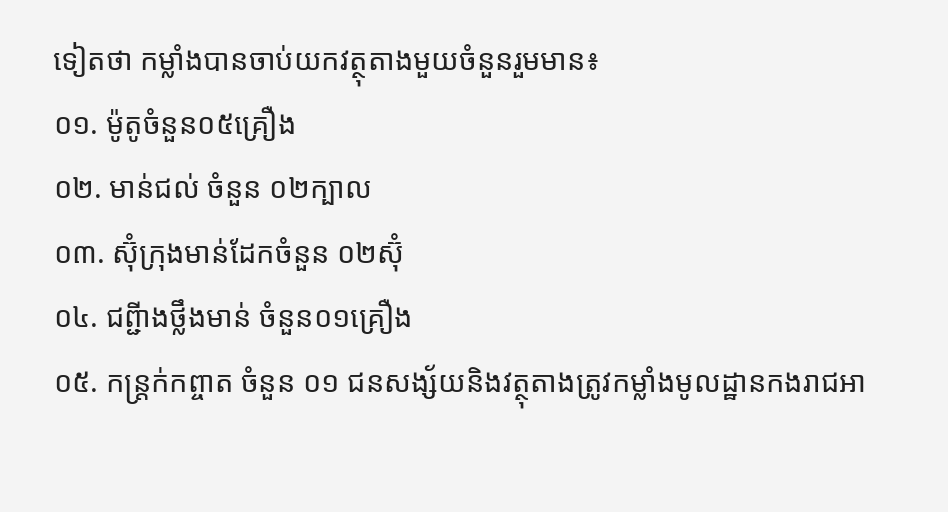ទៀតថា កម្លាំងបានចាប់យកវត្ថុតាងមួយចំនួនរួមមាន៖
០១. ម៉ូតូចំនួន០៥គ្រឿង
០២. មាន់ជល់ ចំនួន ០២ក្បាល
០៣. ស៊ុំក្រុងមាន់ដែកចំនួន ០២ស៊ុំ
០៤. ជព្ជីាងថ្លឹងមាន់ ចំនួន០១គ្រឿង
០៥. កន្រ្តក់កព្ចាត ចំនួន ០១ ជនសង្ស័យនិងវត្ថុតាងត្រូវកម្លាំងមូលដ្ឋានកងរាជអា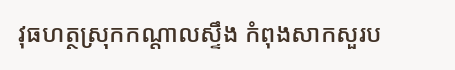វុធហត្ថស្រុកកណ្តាលស្ទឹង កំពុងសាកសួរប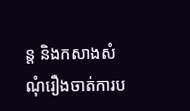ន្ត និងកសាងសំណុំរឿងចាត់ការប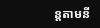ន្តតាមនី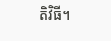តិវិធី។